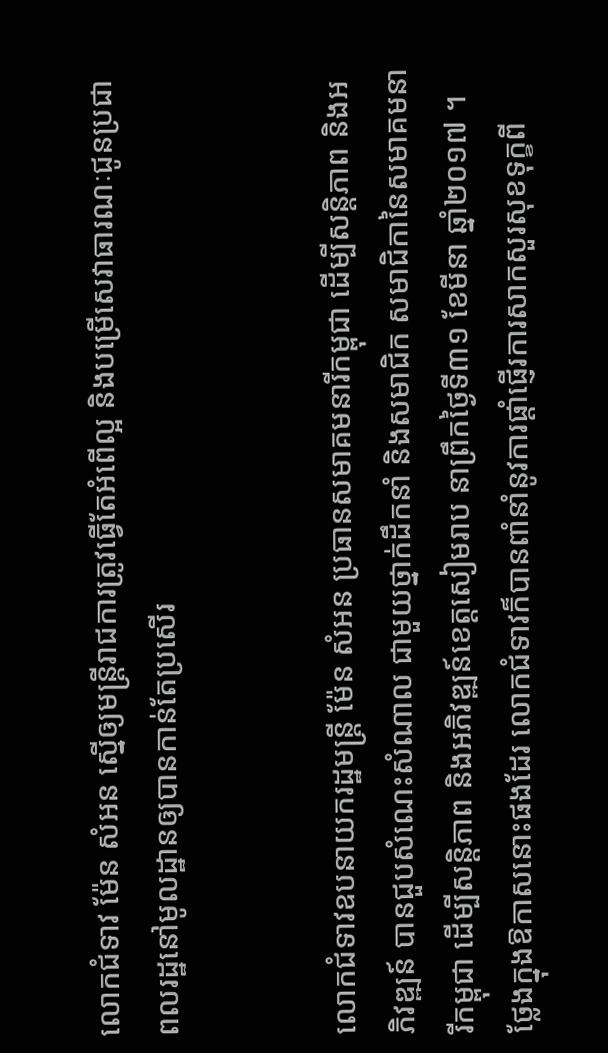លោកជំទាវ ម៉ែន សំអន ស្នើឲ្យមន្ត្រីរាជការត្រូវធ្វើតែអំពើល្អ និងបម្រើសេវាធារណៈជូនប្រជាពលរដ្ឋនៅមូលដ្ឋានឲ្យបានកាន់តែប្រសើរ


លោកជំទាវឧបនាយករដ្ឋមន្ត្រី ម៉ែន សំអន ប្រធានសមាគមនារីកម្ពុជា ដើម្បីសន្តិភាព និងអភិវឌ្ឍន៍ បានជួបសំណេះសំណាល ជាមួយថ្នាក់ដឹកនាំ និងសមាជិក សមាជិកានៃសមាគមនារីកម្ពុជា ដើម្បីសន្តិភាព និងអភិវឌ្ឍន៍ខេត្តសៀមរាប នាព្រឹកថ្ងៃទី៣១ ខែមីនា ឆ្នាំ២០១៧ ។
ថ្លែងក្នុងឱកាសនោះផងដែរ លោកជំទាវក៏បានពាំនាំនូវការផ្តាំផ្ញើរការសាកសួរសុខទុក្ខពី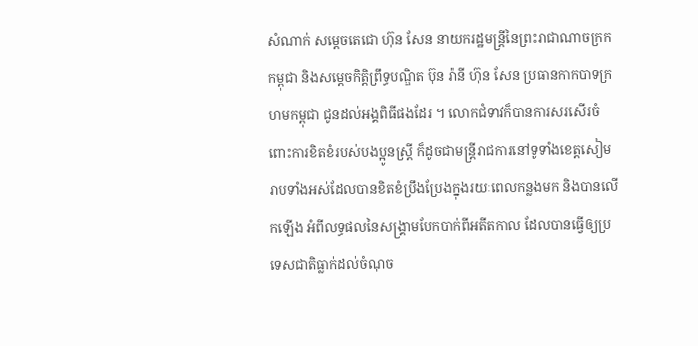សំណាក់ សម្តេចតេជោ ហ៊ុន សែន នាយករដ្ឋមន្ត្រីនៃព្រះរាជាណាចក្រកកម្ពុជា និងសម្តេចកិត្តិព្រឹទ្ធបណ្ឌិត ប៊ុន រ៉ានី ហ៊ុន សែន ប្រធានកាកបាទក្រហមកម្ពុជា ជូនដល់អង្គពិធីផងដែរ ។ លោកជំទាវក៏បានការសរសើរចំពោះការខិតខំរបស់បងប្អូនស្ត្រី ក៏ដូចជាមន្ត្រីរាជការនៅទូទាំងខេត្តសៀមរាបទាំងអស់ដែលបានខិតខំប្រឹងប្រែងក្នុងរយៈពេលកន្លងមក និងបានលើកឡើង អំពីលទ្ធផលនៃសង្គ្រាមបែកបាក់ពីអតីតកាល ដែលបានធ្វើឲ្យប្រទេសជាតិធ្លាក់ដល់ចំណុច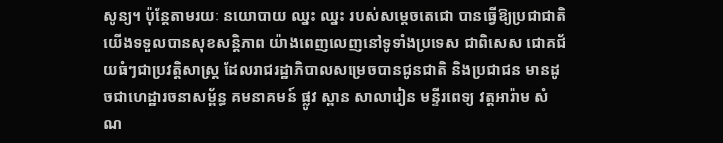សូន្យ។ ប៉ុន្តែតាមរយៈ នយោបាយ ឈ្នះ ឈ្នះ របស់សម្តេចតេជោ បានធ្វើឱ្យប្រជាជាតិយើងទទួលបានសុខសន្តិភាព យ៉ាងពេញលេញនៅទូទាំងប្រទេស ជាពិសេស ជោគជ័យធំៗជាប្រវត្តិសាស្ត្រ ដែលរាជរដ្ឋាភិបាលសម្រេចបានជូនជាតិ និងប្រជាជន មានដូចជាហេដ្ឋារចនាសម្ព័ន្ធ គមនាគមន៍ ផ្លូវ ស្ពាន សាលារៀន មន្ទីរពេទ្យ វត្តអារ៉ាម សំណ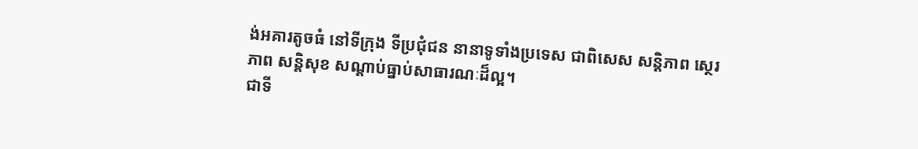ង់អគារតូចធំ នៅទីក្រុង ទីប្រជុំជន នានាទូទាំងប្រទេស ជាពិសេស សន្តិភាព ស្ថេរភាព សន្តិសុខ សណ្តាប់ធ្នាប់សាធារណៈដ៏ល្អ។
ជាទី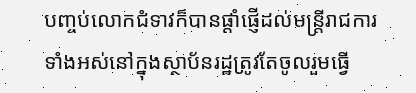បញ្ចប់លោកជំទាវក៏បានផ្តាំផ្ញើដល់មន្ត្រីរាជការទាំងអស់នៅក្នុងស្ថាប័នរដ្ឋត្រូវតែចូលរួមធ្វើ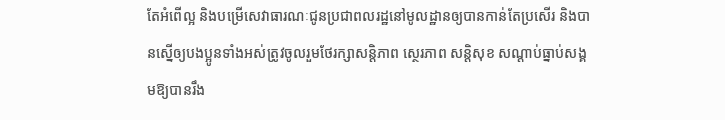តែអំពើល្អ និងបម្រើសេវាធារណៈជូនប្រជាពលរដ្ឋនៅមូលដ្ឋានឲ្យបានកាន់តែប្រសើរ និងបានស្នើឲ្យបងប្អូនទាំងអស់ត្រូវចូលរួមថែរក្សាសន្តិភាព ស្ថេរភាព សន្តិសុខ សណ្តាប់ធ្នាប់សង្គមឱ្យបានរឹង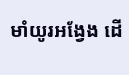មាំយូរអង្វែង ដើ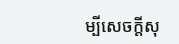ម្បីសេចក្តីសុ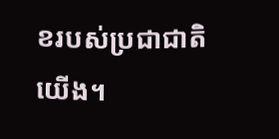ខរបស់ប្រជាជាតិយើង។